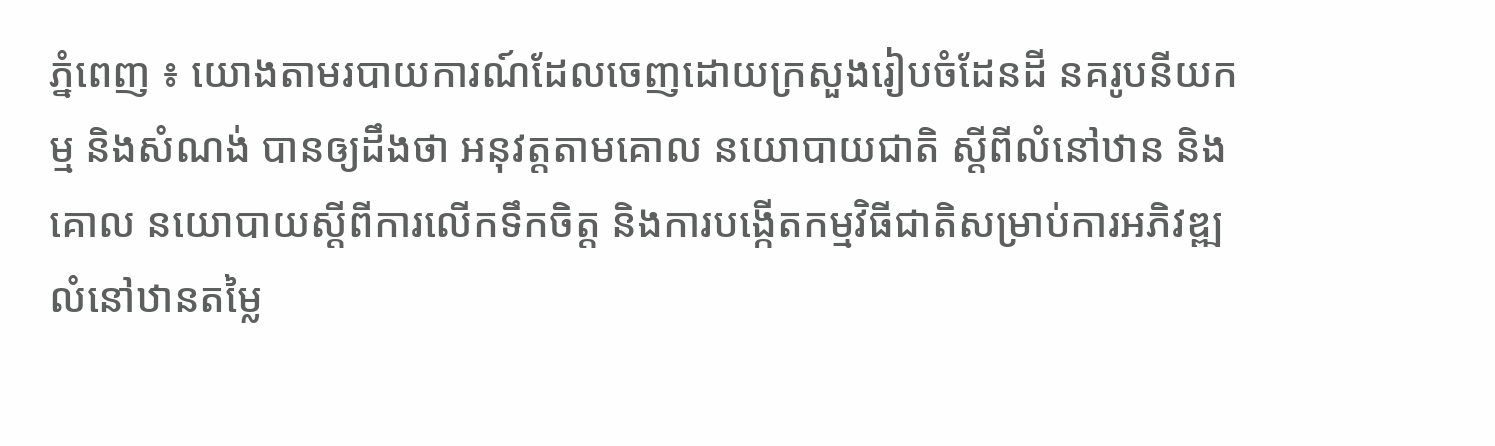ភ្នំពេញ ៖ យោងតាមរបាយការណ៍ដែលចេញដោយក្រសួងរៀបចំដែនដី នគរូបនីយកម្ម និងសំណង់ បានឲ្យដឹងថា អនុវត្តតាមគោល នយោបាយជាតិ ស្ដីពីលំនៅឋាន និងគោល នយោបាយស្តីពីការលើកទឹកចិត្ត និងការបង្កើតកម្មវិធីជាតិសម្រាប់ការអភិវឌ្ឍលំនៅឋានតម្លៃ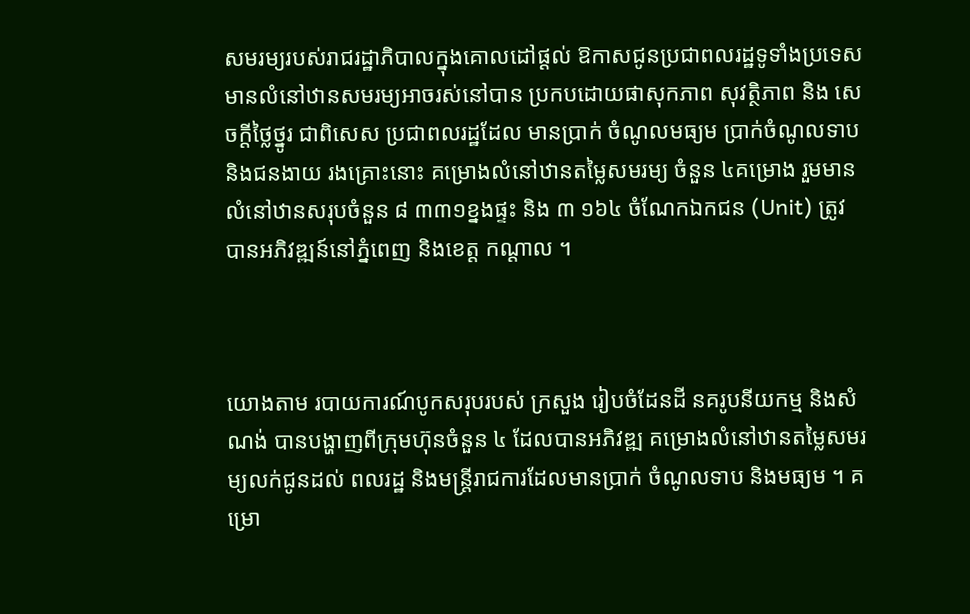សមរម្យរបស់រាជរដ្ឋាភិបាលក្នុងគោលដៅផ្ដល់ ឱកាសជូនប្រជាពលរដ្ឋទូទាំងប្រទេសមានលំនៅឋានសមរម្យអាចរស់នៅបាន ប្រកបដោយផាសុកភាព សុវត្ថិភាព និង សេចក្ដីថ្លៃថ្នូរ ជាពិសេស ប្រជាពលរដ្ឋដែល មានប្រាក់ ចំណូលមធ្យម ប្រាក់ចំណូលទាប និងជនងាយ រងគ្រោះនោះ គម្រោងលំនៅឋានតម្លៃសមរម្យ ចំនួន ៤គម្រោង រួមមានលំនៅឋានសរុបចំនួន ៨ ៣៣១ខ្នងផ្ទះ និង ៣ ១៦៤ ចំណែកឯកជន (Unit) ត្រូវបានអភិវឌ្ឍន៍នៅភ្នំពេញ និងខេត្ត កណ្ដាល ។



យោងតាម របាយការណ៍បូកសរុបរបស់ ក្រសួង រៀបចំដែនដី នគរូបនីយកម្ម និងសំណង់ បានបង្ហាញពីក្រុមហ៊ុនចំនួន ៤ ដែលបានអភិវឌ្ឍ គម្រោងលំនៅឋានតម្លៃសមរម្យលក់ជូនដល់ ពលរដ្ឋ និងមន្ត្រីរាជការដែលមានប្រាក់ ចំណូលទាប និងមធ្យម ។ គម្រោ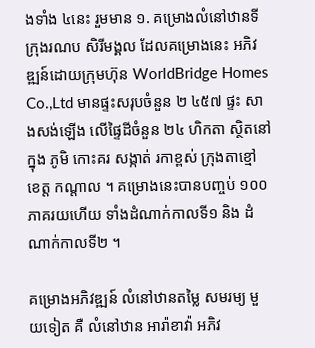ងទាំង ៤នេះ រួមមាន ១. គម្រោងលំនៅឋានទីក្រុងរណប សិរីមង្គល ដែលគម្រោងនេះ អភិវឌ្ឍន៍ដោយក្រុមហ៊ុន WorldBridge Homes Co.,Ltd មានផ្ទះសរុបចំនួន ២ ៤៥៧ ផ្ទះ សាងសង់ឡើង លើផ្ទៃដីចំនួន ២៤ ហិកតា ស្ថិតនៅក្នុង ភូមិ កោះគរ សង្កាត់ រកាខ្ពស់ ក្រុងតាខ្មៅ ខេត្ត កណ្ដាល ។ គម្រោងនេះបានបញ្ចប់ ១០០ភាគរយហើយ ទាំងដំណាក់កាលទី១ និង ដំណាក់កាលទី២ ។

គម្រោងអភិវឌ្ឍន៍ លំនៅឋានតម្លៃ សមរម្យ មួយទៀត គឺ លំនៅឋាន អារ៉ាខាវ៉ា អភិវ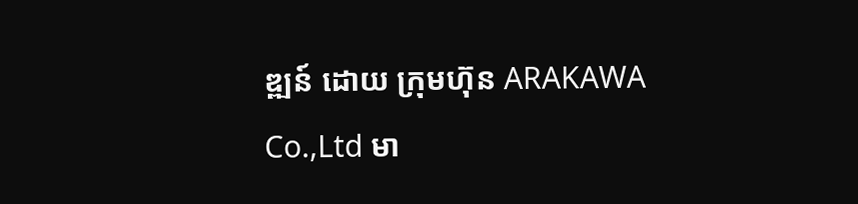ឌ្ឍន៍ ដោយ ក្រុមហ៊ុន ARAKAWA Co.,Ltd មា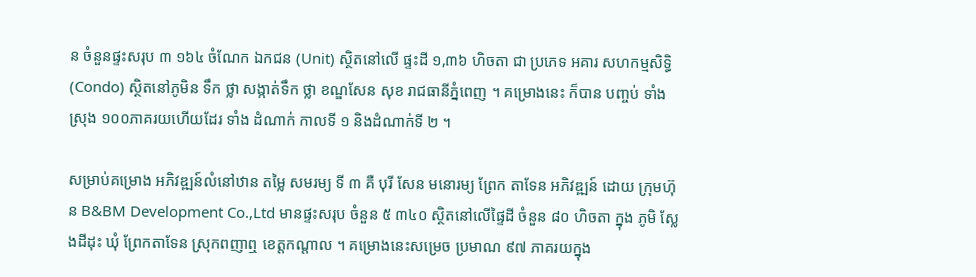ន ចំនួនផ្ទះសរុប ៣ ១៦៤ ចំណែក ឯកជន (Unit) ស្ថិតនៅលើ ផ្ទះដី ១,៣៦ ហិចតា ជា ប្រភេទ អគារ សហកម្មសិទ្ធិ (Condo) ស្ថិតនៅភូមិន ទឹក ថ្លា សង្កាត់ទឹក ថ្លា ខណ្ឌសែន សុខ រាជធានីភ្នំពេញ ។ គម្រោងនេះ ក៏បាន បញ្ចប់ ទាំង ស្រុង ១០០ភាគរយហើយដែរ ទាំង ដំណាក់ កាលទី ១ និងដំណាក់ទី ២ ។

សម្រាប់គម្រោង អភិវឌ្ឍន៍លំនៅឋាន តម្លៃ សមរម្យ ទី ៣ គឺ បុរី សែន មនោរម្យ ព្រែក តាទែន អភិវឌ្ឍន៍ ដោយ ក្រុមហ៊ុន B&BM Development Co.,Ltd មានផ្ទះសរុប ចំនួន ៥ ៣៤០ ស្ថិតនៅលើផ្ទៃដី ចំនួន ៨០ ហិចតា ក្នុង ភូមិ ស្លែងដីដុះ ឃុំ ព្រែកតាទែន ស្រុកពញាឮ ខេត្តកណ្ដាល ។ គម្រោងនេះសម្រេច ប្រមាណ ៩៧ ភាគរយក្នុង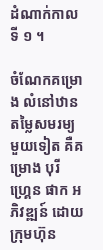ដំណាក់កាលទី ១ ។

ចំណែកគម្រោង លំនៅឋានតម្លៃសមរម្យមួយទៀត គឺគម្រោង បុរី ហ្គ្រេន ផាក អភិវឌ្ឍន៍ ដោយក្រុមហ៊ុន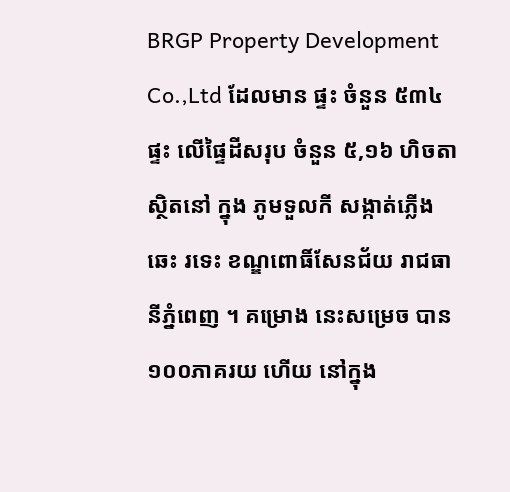BRGP Property Development Co.,Ltd ដែលមាន ផ្ទះ ចំនួន ៥៣៤ ផ្ទះ លើផ្ទៃដីសរុប ចំនួន ៥,១៦ ហិចតា ស្ថិតនៅ ក្នុង ភូមទួលកី សង្កាត់ភ្លើងឆេះ រទេះ ខណ្ឌពោធិ៍សែនជ័យ រាជធានីភ្នំពេញ ។ គម្រោង នេះសម្រេច បាន១០០ភាគរយ ហើយ នៅក្នុង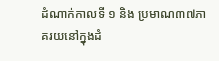ដំណាក់កាលទី ១ និង ប្រមាណ៣៧ភាគរយនៅក្នុងដំ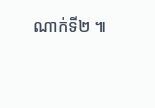ណាក់ទី២ ៕